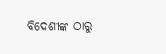ବିଦେଶୀଙ୍କ ଠାରୁ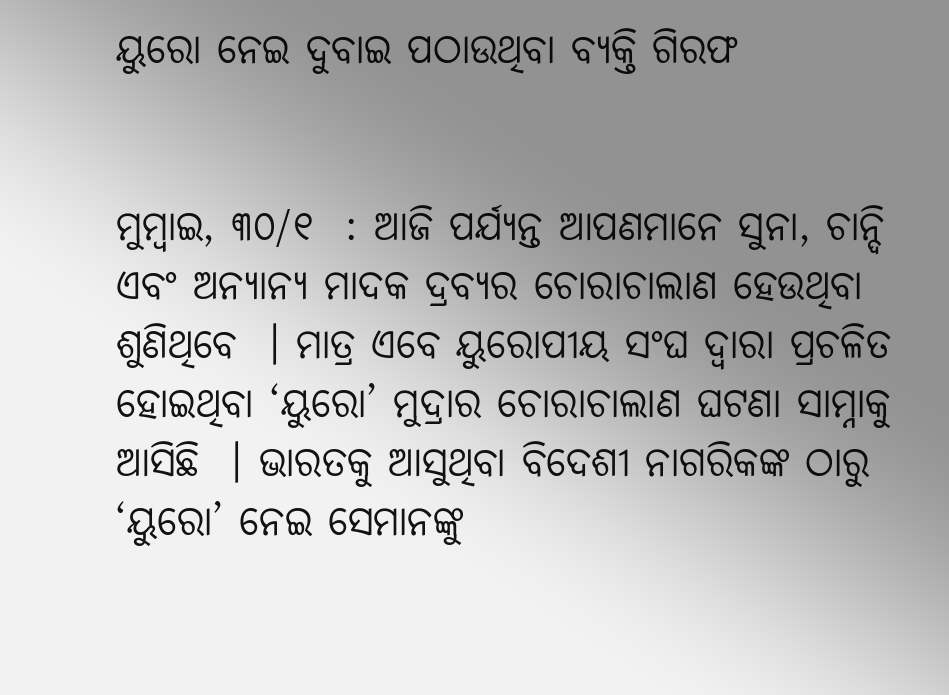ୟୁରୋ ନେଇ ଦୁବାଇ ପଠାଉଥିବା ବ୍ୟକ୍ତି ଗିରଫ


ମୁମ୍ବାଇ, ୩୦/୧  : ଆଜି ପର୍ଯ୍ୟନ୍ତ ଆପଣମାନେ ସୁନା, ଚାନ୍ଦି ଏବଂ ଅନ୍ୟାନ୍ୟ ମାଦକ ଦ୍ରବ୍ୟର ଚୋରାଚାଲାଣ ହେଉଥିବା ଶୁଣିଥିବେ  । ମାତ୍ର ଏବେ ୟୁରୋପୀୟ ସଂଘ ଦ୍ୱାରା ପ୍ରଚଳିତ ହୋଇଥିବା ‘ୟୁରୋ’ ମୁଦ୍ରାର ଚୋରାଚାଲାଣ ଘଟଣା ସାମ୍ନାକୁ ଆସିଛି  । ଭାରତକୁ ଆସୁଥିବା ବିଦେଶୀ ନାଗରିକଙ୍କ ଠାରୁ ‘ୟୁରୋ’ ନେଇ ସେମାନଙ୍କୁ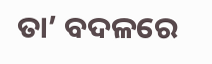ତା’ ବଦଳରେ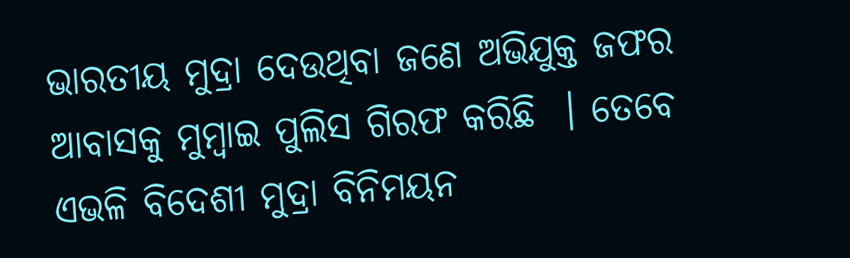ଭାରତୀୟ ମୁଦ୍ରା ଦେଉଥିବା ଜଣେ ଅଭିଯୁକ୍ତ ଜଫର ଆବାସକୁ ମୁମ୍ବାଇ ପୁଲିସ ଗିରଫ କରିଛି  । ତେବେ ଏଭଳି ବିଦେଶୀ ମୁଦ୍ରା ବିନିମୟନ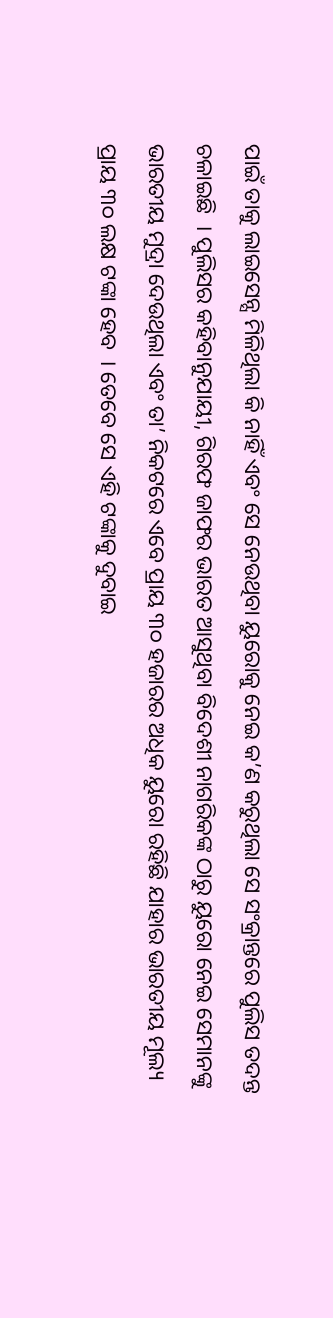ପାଇଁ ତାକୁ ଲାଇସେନ୍ସ ମିଳିଥିଲା କି ନାହିଁ ଏବଂ ସେ ନେଉଥିବା ୟୁରୋକୁ ନେଇ କ’ଣ କରୁଥିଲା ସେ ସଂକ୍ରାନ୍ତରେ ପୁଲିସ ତଦନ୍ତ ଚଳାଇଛି  । ପୁଲିସର କହିବାନୁଯାୟୀ, ଗିରଫ ଜାଫର ଭାରତ ଆସୁଥିବା ବିଦେଶୀ ନାଗରିକଙ୍କ ଠାରୁ ୟୁରୋ ନେଇ ସେମାନଙ୍କୁ ଭାରତୀୟ ମୁଦ୍ରା ଦେଉଥିଲା ଏବଂ ତା’ ନିକଟରେ ଏବେ ପ୍ରାୟ ୩୦ ହଜାରର ଅଧିକ ୟୁରୋ ରହିଛି ଯାହାର ଭାରତୀୟ ମୂଲ୍ୟ ପ୍ରାୟ ୩୦ ଲକ୍ଷ ଟଙ୍କା ହେବ  । ତେବେ ସେ ଏହି ଟଙ୍କାକୁ ଦୁବାଇ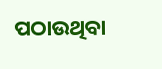ପଠାଉଥିବା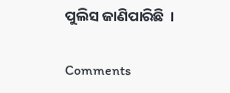ପୁଲିସ ଜାଣିପାରିଛି  ।

Comments